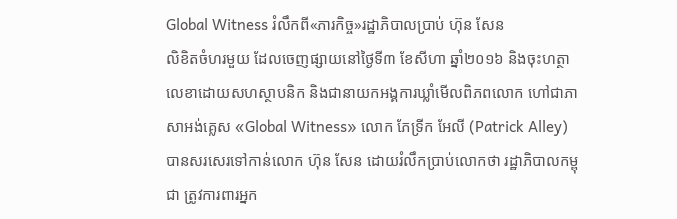Global Witness រំលឹកពី«ភារកិច្ច»រដ្ឋាភិបាលប្រាប់ ហ៊ុន សែន
លិខិតចំហរមួយ ដែលចេញផ្សាយនៅថ្ងៃទី៣ ខែសីហា ឆ្នាំ២០១៦ និងចុះហត្ថាលេខាដោយសហស្ថាបនិក និងជានាយកអង្គការឃ្លាំមើលពិភពលោក ហៅជាភាសាអង់គ្លេស «Global Witness» លោក ភែទ្រីក អែលី (Patrick Alley) បានសរសេរទៅកាន់លោក ហ៊ុន សែន ដោយរំលឹកប្រាប់លោកថា រដ្ឋាភិបាលកម្ពុជា ត្រូវការពារអ្នក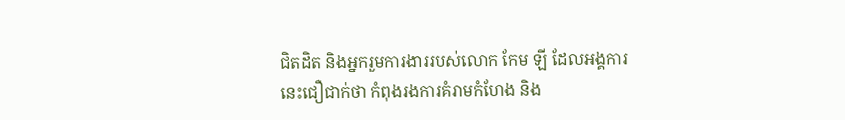ជិតដិត និងអ្នករួមការងាររបស់លោក កែម ឡី ដែលអង្គការនេះជឿជាក់ថា កំពុងរងការគំរាមកំហែង និង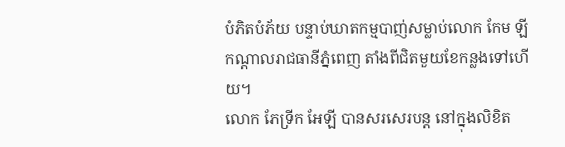បំភិតបំភ័យ បន្ទាប់ឃាតកម្មបាញ់សម្លាប់លោក កែម ឡី កណ្ដាលរាជធានីភ្នំពេញ តាំងពីជិតមួយខែកន្លងទៅហើយ។
លោក ភែទ្រីក អែឡី បានសរសេរបន្ត នៅក្នុងលិខិត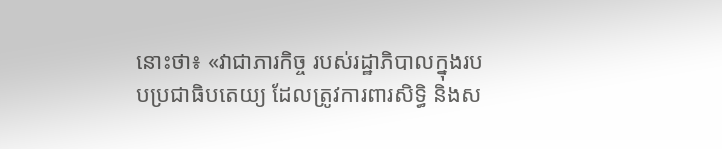នោះថា៖ «វាជាភារកិច្ច របស់រដ្ឋាភិបាលក្នុងរបបប្រជាធិបតេយ្យ ដែលត្រូវការពារសិទ្ធិ និងស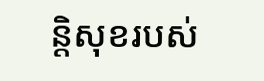ន្តិសុខរបស់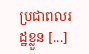ប្រជាពលរដ្ឋខ្លួន [...]